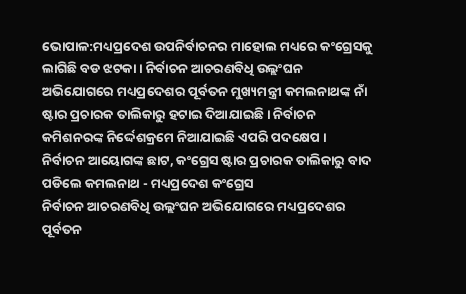ଭୋପାଳ:ମଧ୍ୟପ୍ରଦେଶ ଉପନିର୍ବାଚନର ମାହୋଲ ମଧ୍ୟରେ କଂଗ୍ରେସକୁ ଲାଗିଛି ବଡ ଝଟକା । ନିର୍ବାଚନ ଆଚରଣବିଧି ଉଲ୍ଲଂଘନ ଅଭିଯୋଗରେ ମଧ୍ୟପ୍ରଦେଶର ପୂର୍ବତନ ମୁଖ୍ୟମନ୍ତ୍ରୀ କମଲନାଥଙ୍କ ନାଁ ଷ୍ଟାର ପ୍ରଚାରକ ତାଲିକାରୁ ହଟାଇ ଦିଆଯାଇଛି । ନିର୍ବାଚନ କମିଶନରଙ୍କ ନିର୍ଦ୍ଦେଶକ୍ରମେ ନିଆଯାଇଛି ଏପରି ପଦକ୍ଷେପ ।
ନିର୍ବାଚନ ଆୟୋଗଙ୍କ ଛାଟ, କଂଗ୍ରେସ ଷ୍ଟାର ପ୍ରଚାରକ ତାଲିକାରୁ ବାଦ ପଡିଲେ କମଲନାଥ - ମଧ୍ୟପ୍ରଦେଶ କଂଗ୍ରେସ
ନିର୍ବାଚନ ଆଚରଣବିଧି ଉଲ୍ଲଂଘନ ଅଭିଯୋଗରେ ମଧ୍ୟପ୍ରଦେଶର ପୂର୍ବତନ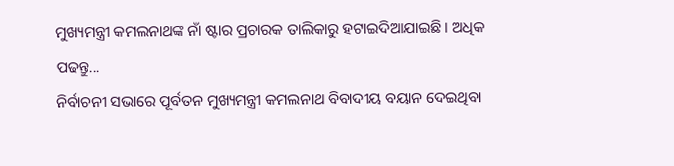ମୁଖ୍ୟମନ୍ତ୍ରୀ କମଲନାଥଙ୍କ ନାଁ ଷ୍ଟାର ପ୍ରଚାରକ ତାଲିକାରୁ ହଟାଇଦିଆଯାଇଛି । ଅଧିକ ପଢନ୍ତୁ...
ନିର୍ବାଚନୀ ସଭାରେ ପୂର୍ବତନ ମୁଖ୍ୟମନ୍ତ୍ରୀ କମଲନାଥ ବିବାଦୀୟ ବୟାନ ଦେଇଥିବା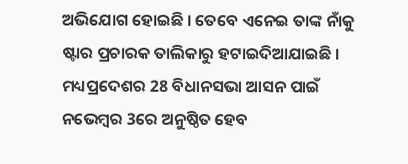ଅଭିଯୋଗ ହୋଇଛି । ତେବେ ଏନେଇ ତାଙ୍କ ନାଁକୁ ଷ୍ଟାର ପ୍ରଚାରକ ତାଲିକାରୁ ହଟାଇଦିଆଯାଇଛି । ମଧ୍ୟପ୍ରଦେଶର 28 ବିଧାନସଭା ଆସନ ପାଇଁ ନଭେମ୍ବର 3ରେ ଅନୁଷ୍ଠିତ ହେବ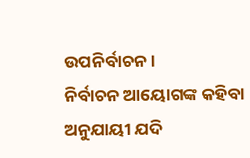ଉପନିର୍ବାଚନ ।
ନିର୍ବାଚନ ଆୟୋଗଙ୍କ କହିବା ଅନୁଯାୟୀ ଯଦି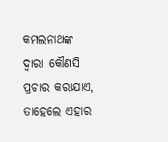କମଲନାଥଙ୍କ ଦ୍ବାରା କୌଣସି ପ୍ରଚାର କରାଯାଏ, ତାହେଲେ ଏହାର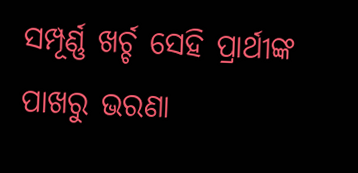ସମ୍ପୂର୍ଣ୍ଣ ଖର୍ଚ୍ଚ ସେହି ପ୍ରାର୍ଥୀଙ୍କ ପାଖରୁ ଭରଣା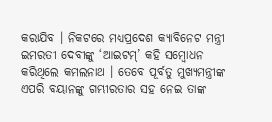କରାଯିବ । ନିକଟରେ ମଧ୍ୟପ୍ରଦେଶ କ୍ୟାବିନେଟ ମନ୍ତ୍ରୀ ଇମରତୀ ଦେବୀଙ୍କୁ ‘ଆଇଟମ୍’ କହି ସମ୍ବୋଧନ କରିଥିଲେ କମଲନାଥ । ତେବେ ପୂର୍ବତୁ ମୁଖ୍ୟମନ୍ତ୍ରୀଙ୍କ ଏପରି ବୟାନଙ୍କୁ ଗମ୍ଭୀରତାର ସହ ନେଇ ତାଙ୍କ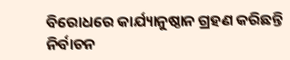ବିରୋଧରେ କାର୍ଯ୍ୟାନୁଷ୍ଠାନ ଗ୍ରହଣ କରିଛନ୍ତି ନିର୍ବାଚନ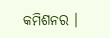କମିଶନର ।